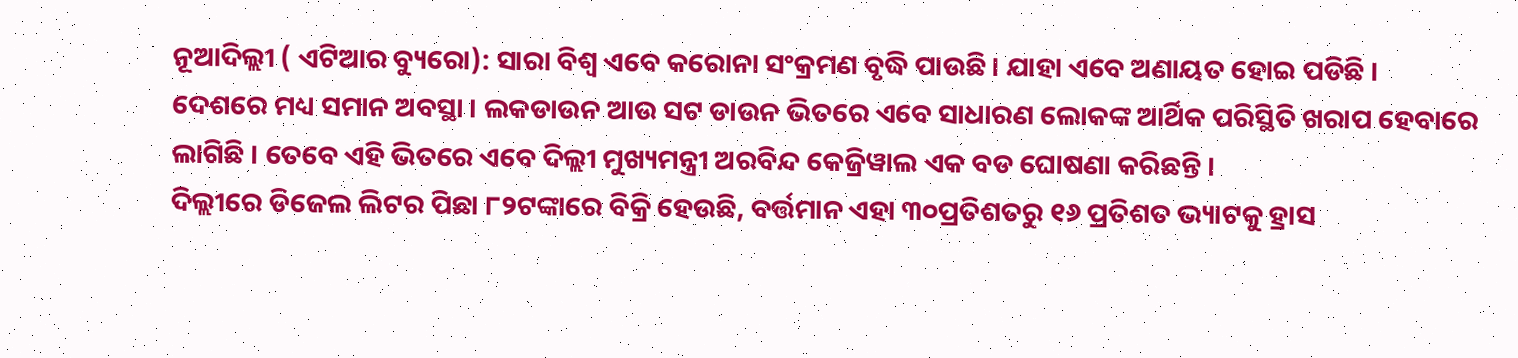ନୂଆଦିଲ୍ଲୀ ( ଏଟିଆର ବ୍ୟୁରୋ): ସାରା ବିଶ୍ୱ ଏବେ କରୋନା ସଂକ୍ରମଣ ବୃଦ୍ଧି ପାଉଛି । ଯାହା ଏବେ ଅଣାୟତ ହୋଇ ପଡିଛି । ଦେଶରେ ମଧ୍ୟ ସମାନ ଅବସ୍ଥା । ଲକଡାଉନ ଆଉ ସଟ ଡାଉନ ଭିତରେ ଏବେ ସାଧାରଣ ଲୋକଙ୍କ ଆର୍ଥିକ ପରିସ୍ଥିତି ଖରାପ ହେବାରେ ଲାଗିଛି । ତେବେ ଏହି ଭିତରେ ଏବେ ଦିଲ୍ଲୀ ମୁଖ୍ୟମନ୍ତ୍ରୀ ଅରବିନ୍ଦ କେଜ୍ରିୱାଲ ଏକ ବଡ ଘୋଷଣା କରିଛନ୍ତି ।
ଦିଲ୍ଲୀରେ ଡିଜେଲ ଲିଟର ପିଛା ୮୨ଟଙ୍କାରେ ବିକ୍ରି ହେଉଛି, ବର୍ତ୍ତମାନ ଏହା ୩୦ପ୍ରତିଶତରୁ ୧୬ ପ୍ରତିଶତ ଭ୍ୟାଟକୁ ହ୍ରାସ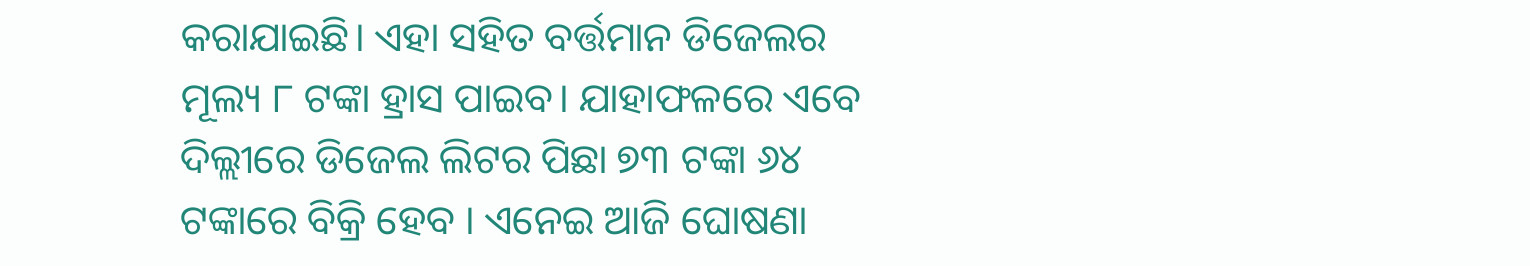କରାଯାଇଛି। ଏହା ସହିତ ବର୍ତ୍ତମାନ ଡିଜେଲର ମୂଲ୍ୟ ୮ ଟଙ୍କା ହ୍ରାସ ପାଇବ। ଯାହାଫଳରେ ଏବେ ଦିଲ୍ଲୀରେ ଡିଜେଲ ଲିଟର ପିଛା ୭୩ ଟଙ୍କା ୬୪ ଟଙ୍କାରେ ବିକ୍ରି ହେବ । ଏନେଇ ଆଜି ଘୋଷଣା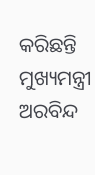କରିଛନ୍ତି ମୁଖ୍ୟମନ୍ତ୍ରୀ ଅରବିନ୍ଦ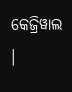କେଜ୍ରିୱାଲ ।